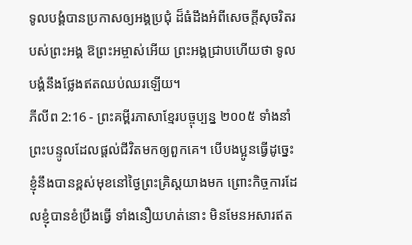ទូលបង្គំបានប្រកាសឲ្យអង្គប្រជុំ ដ៏ធំដឹងអំពីសេចក្ដីសុចរិតរបស់ព្រះអង្គ ឱព្រះអម្ចាស់អើយ ព្រះអង្គជ្រាបហើយថា ទូលបង្គំនឹងថ្លែងឥតឈប់ឈរឡើយ។
ភីលីព 2:16 - ព្រះគម្ពីរភាសាខ្មែរបច្ចុប្បន្ន ២០០៥ ទាំងនាំព្រះបន្ទូលដែលផ្ដល់ជីវិតមកឲ្យពួកគេ។ បើបងប្អូនធ្វើដូច្នេះ ខ្ញុំនឹងបានខ្ពស់មុខនៅថ្ងៃព្រះគ្រិស្តយាងមក ព្រោះកិច្ចការដែលខ្ញុំបានខំប្រឹងធ្វើ ទាំងនឿយហត់នោះ មិនមែនអសារឥត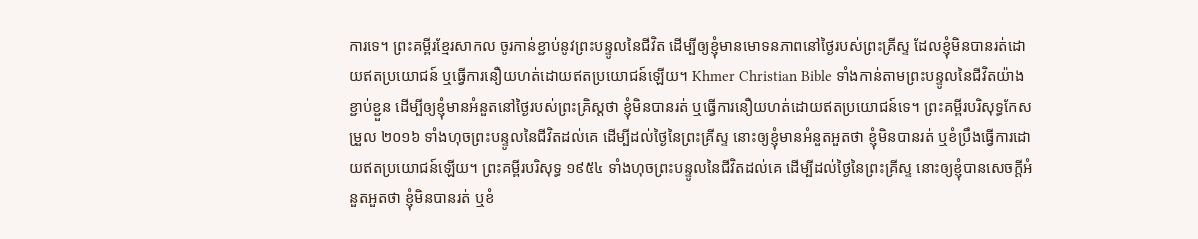ការទេ។ ព្រះគម្ពីរខ្មែរសាកល ចូរកាន់ខ្ជាប់នូវព្រះបន្ទូលនៃជីវិត ដើម្បីឲ្យខ្ញុំមានមោទនភាពនៅថ្ងៃរបស់ព្រះគ្រីស្ទ ដែលខ្ញុំមិនបានរត់ដោយឥតប្រយោជន៍ ឬធ្វើការនឿយហត់ដោយឥតប្រយោជន៍ឡើយ។ Khmer Christian Bible ទាំងកាន់តាមព្រះបន្ទូលនៃជីវិតយ៉ាងខ្ជាប់ខ្ជួន ដើម្បីឲ្យខ្ញុំមានអំនួតនៅថ្ងៃរបស់ព្រះគ្រិស្ដថា ខ្ញុំមិនបានរត់ ឬធ្វើការនឿយហត់ដោយឥតប្រយោជន៍ទេ។ ព្រះគម្ពីរបរិសុទ្ធកែសម្រួល ២០១៦ ទាំងហុចព្រះបន្ទូលនៃជីវិតដល់គេ ដើម្បីដល់ថ្ងៃនៃព្រះគ្រីស្ទ នោះឲ្យខ្ញុំមានអំនួតអួតថា ខ្ញុំមិនបានរត់ ឬខំប្រឹងធ្វើការដោយឥតប្រយោជន៍ឡើយ។ ព្រះគម្ពីរបរិសុទ្ធ ១៩៥៤ ទាំងហុចព្រះបន្ទូលនៃជីវិតដល់គេ ដើម្បីដល់ថ្ងៃនៃព្រះគ្រីស្ទ នោះឲ្យខ្ញុំបានសេចក្ដីអំនួតអួតថា ខ្ញុំមិនបានរត់ ឬខំ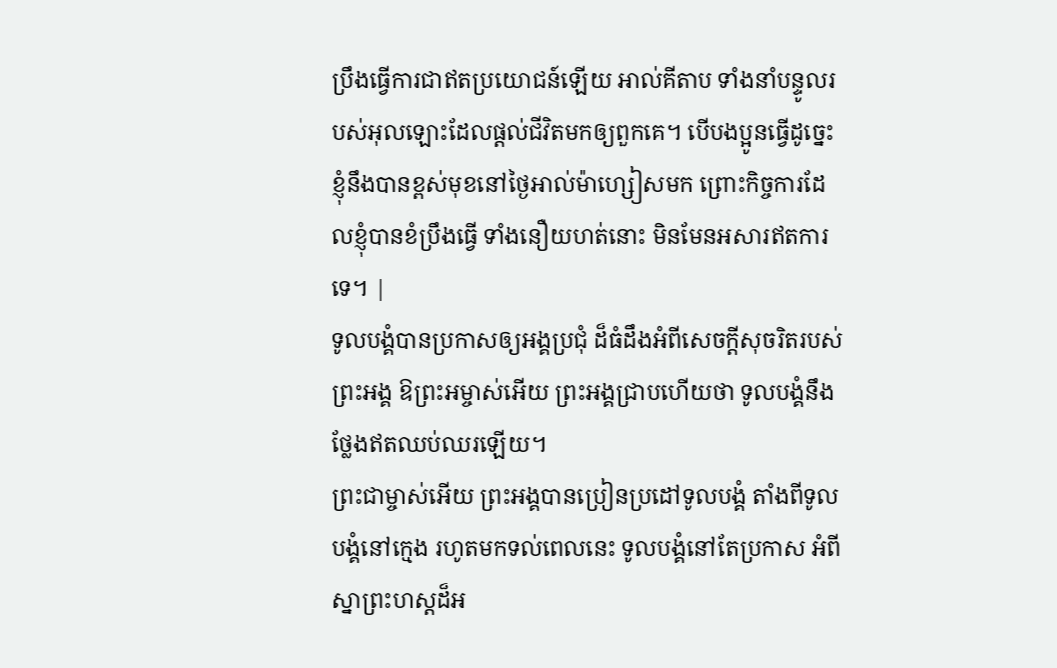ប្រឹងធ្វើការជាឥតប្រយោជន៍ឡើយ អាល់គីតាប ទាំងនាំបន្ទូលរបស់អុលឡោះដែលផ្ដល់ជីវិតមកឲ្យពួកគេ។ បើបងប្អូនធ្វើដូច្នេះ ខ្ញុំនឹងបានខ្ពស់មុខនៅថ្ងៃអាល់ម៉ាហ្សៀសមក ព្រោះកិច្ចការដែលខ្ញុំបានខំប្រឹងធ្វើ ទាំងនឿយហត់នោះ មិនមែនអសារឥតការទេ។ |
ទូលបង្គំបានប្រកាសឲ្យអង្គប្រជុំ ដ៏ធំដឹងអំពីសេចក្ដីសុចរិតរបស់ព្រះអង្គ ឱព្រះអម្ចាស់អើយ ព្រះអង្គជ្រាបហើយថា ទូលបង្គំនឹងថ្លែងឥតឈប់ឈរឡើយ។
ព្រះជាម្ចាស់អើយ ព្រះអង្គបានប្រៀនប្រដៅទូលបង្គំ តាំងពីទូលបង្គំនៅក្មេង រហូតមកទល់ពេលនេះ ទូលបង្គំនៅតែប្រកាស អំពីស្នាព្រះហស្ដដ៏អ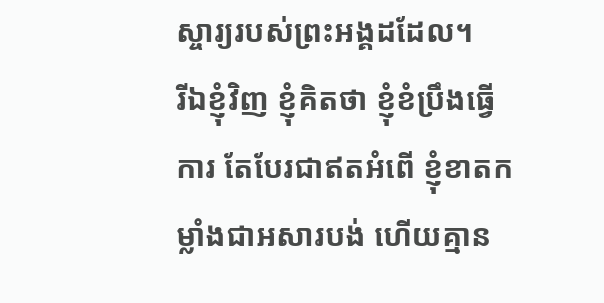ស្ចារ្យរបស់ព្រះអង្គដដែល។
រីឯខ្ញុំវិញ ខ្ញុំគិតថា ខ្ញុំខំប្រឹងធ្វើការ តែបែរជាឥតអំពើ ខ្ញុំខាតកម្លាំងជាអសារបង់ ហើយគ្មាន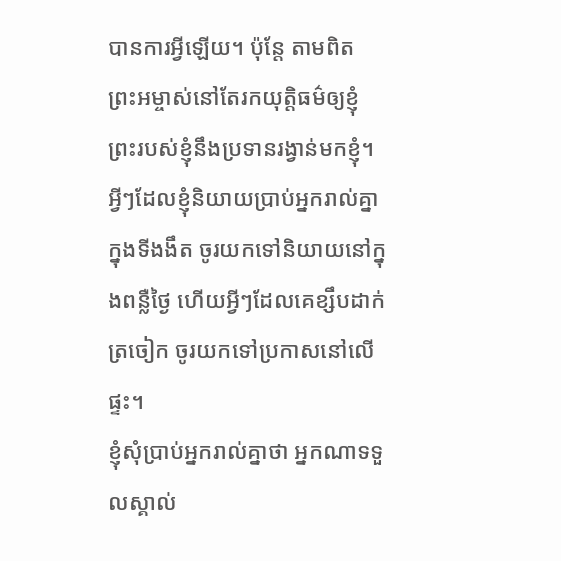បានការអ្វីឡើយ។ ប៉ុន្តែ តាមពិត ព្រះអម្ចាស់នៅតែរកយុត្តិធម៌ឲ្យខ្ញុំ ព្រះរបស់ខ្ញុំនឹងប្រទានរង្វាន់មកខ្ញុំ។
អ្វីៗដែលខ្ញុំនិយាយប្រាប់អ្នករាល់គ្នាក្នុងទីងងឹត ចូរយកទៅនិយាយនៅក្នុងពន្លឺថ្ងៃ ហើយអ្វីៗដែលគេខ្សឹបដាក់ត្រចៀក ចូរយកទៅប្រកាសនៅលើផ្ទះ។
ខ្ញុំសុំប្រាប់អ្នករាល់គ្នាថា អ្នកណាទទួលស្គាល់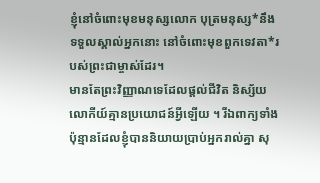ខ្ញុំនៅចំពោះមុខមនុស្សលោក បុត្រមនុស្ស*នឹងទទួលស្គាល់អ្នកនោះ នៅចំពោះមុខពួកទេវតា*របស់ព្រះជាម្ចាស់ដែរ។
មានតែព្រះវិញ្ញាណទេដែលផ្ដល់ជីវិត និស្ស័យលោកីយ៍គ្មានប្រយោជន៍អ្វីឡើយ ។ រីឯពាក្យទាំងប៉ុន្មានដែលខ្ញុំបាននិយាយប្រាប់អ្នករាល់គ្នា សុ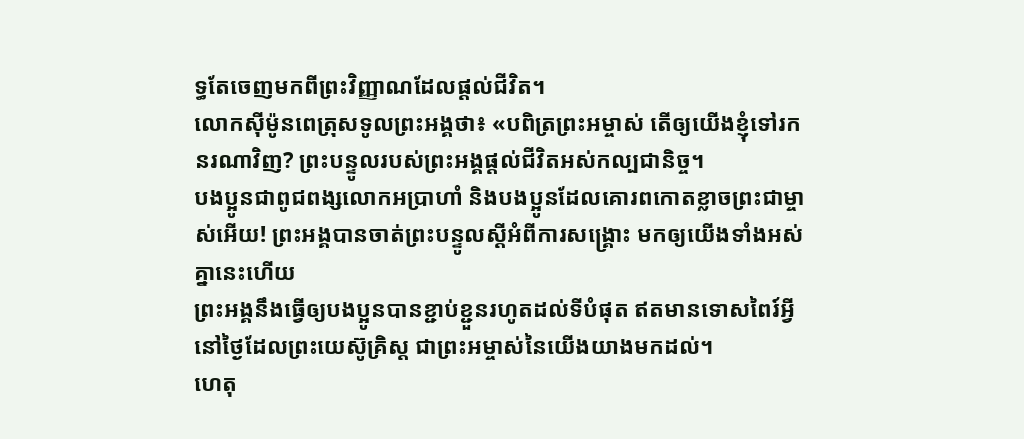ទ្ធតែចេញមកពីព្រះវិញ្ញាណដែលផ្ដល់ជីវិត។
លោកស៊ីម៉ូនពេត្រុសទូលព្រះអង្គថា៖ «បពិត្រព្រះអម្ចាស់ តើឲ្យយើងខ្ញុំទៅរកនរណាវិញ? ព្រះបន្ទូលរបស់ព្រះអង្គផ្ដល់ជីវិតអស់កល្បជានិច្ច។
បងប្អូនជាពូជពង្សលោកអប្រាហាំ និងបងប្អូនដែលគោរពកោតខ្លាចព្រះជាម្ចាស់អើយ! ព្រះអង្គបានចាត់ព្រះបន្ទូលស្ដីអំពីការសង្គ្រោះ មកឲ្យយើងទាំងអស់គ្នានេះហើយ
ព្រះអង្គនឹងធ្វើឲ្យបងប្អូនបានខ្ជាប់ខ្ជួនរហូតដល់ទីបំផុត ឥតមានទោសពៃរ៍អ្វី នៅថ្ងៃដែលព្រះយេស៊ូគ្រិស្ត ជាព្រះអម្ចាស់នៃយើងយាងមកដល់។
ហេតុ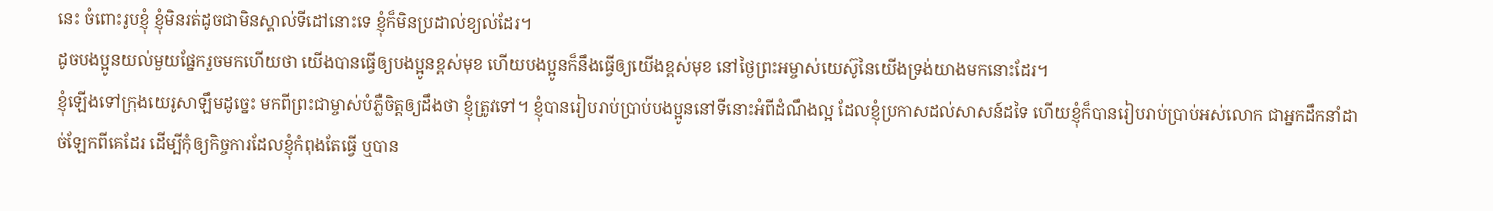នេះ ចំពោះរូបខ្ញុំ ខ្ញុំមិនរត់ដូចជាមិនស្គាល់ទីដៅនោះទេ ខ្ញុំក៏មិនប្រដាល់ខ្យល់ដែរ។
ដូចបងប្អូនយល់មួយផ្នែករួចមកហើយថា យើងបានធ្វើឲ្យបងប្អូនខ្ពស់មុខ ហើយបងប្អូនក៏នឹងធ្វើឲ្យយើងខ្ពស់មុខ នៅថ្ងៃព្រះអម្ចាស់យេស៊ូនៃយើងទ្រង់យាងមកនោះដែរ។
ខ្ញុំឡើងទៅក្រុងយេរូសាឡឹមដូច្នេះ មកពីព្រះជាម្ចាស់បំភ្លឺចិត្តឲ្យដឹងថា ខ្ញុំត្រូវទៅ។ ខ្ញុំបានរៀបរាប់ប្រាប់បងប្អូននៅទីនោះអំពីដំណឹងល្អ ដែលខ្ញុំប្រកាសដល់សាសន៍ដទៃ ហើយខ្ញុំក៏បានរៀបរាប់ប្រាប់អស់លោក ជាអ្នកដឹកនាំដាច់ឡែកពីគេដែរ ដើម្បីកុំឲ្យកិច្ចការដែលខ្ញុំកំពុងតែធ្វើ ឬបាន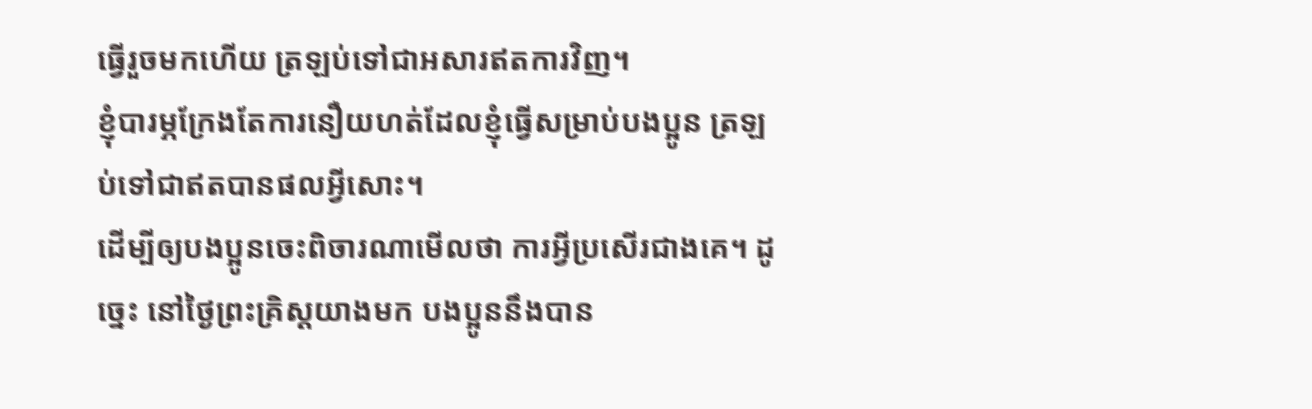ធ្វើរួចមកហើយ ត្រឡប់ទៅជាអសារឥតការវិញ។
ខ្ញុំបារម្ភក្រែងតែការនឿយហត់ដែលខ្ញុំធ្វើសម្រាប់បងប្អូន ត្រឡប់ទៅជាឥតបានផលអ្វីសោះ។
ដើម្បីឲ្យបងប្អូនចេះពិចារណាមើលថា ការអ្វីប្រសើរជាងគេ។ ដូច្នេះ នៅថ្ងៃព្រះគ្រិស្តយាងមក បងប្អូននឹងបាន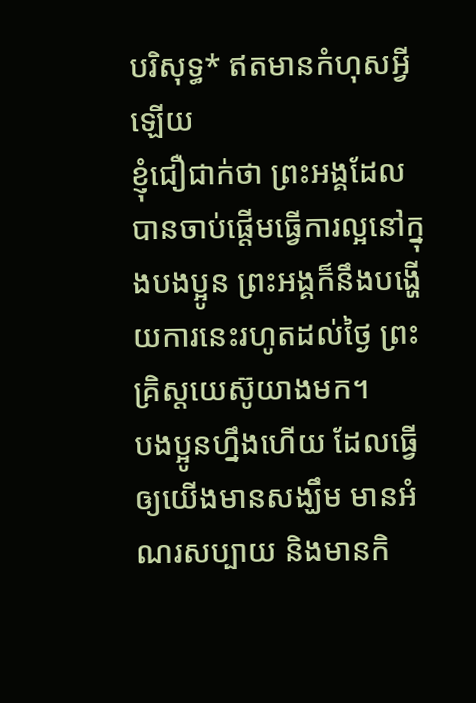បរិសុទ្ធ* ឥតមានកំហុសអ្វីឡើយ
ខ្ញុំជឿជាក់ថា ព្រះអង្គដែលបានចាប់ផ្ដើមធ្វើការល្អនៅក្នុងបងប្អូន ព្រះអង្គក៏នឹងបង្ហើយការនេះរហូតដល់ថ្ងៃ ព្រះគ្រិស្តយេស៊ូយាងមក។
បងប្អូនហ្នឹងហើយ ដែលធ្វើឲ្យយើងមានសង្ឃឹម មានអំណរសប្បាយ និងមានកិ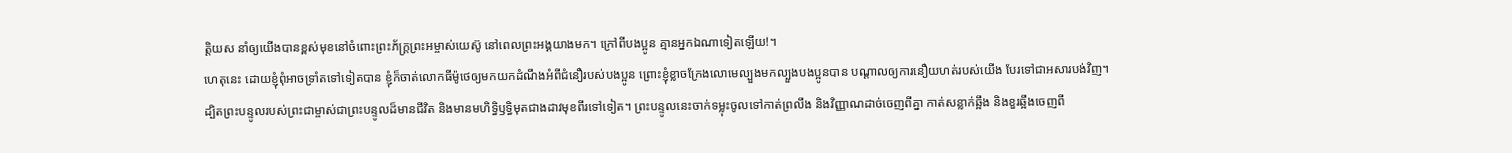ត្តិយស នាំឲ្យយើងបានខ្ពស់មុខនៅចំពោះព្រះភ័ក្ត្រព្រះអម្ចាស់យេស៊ូ នៅពេលព្រះអង្គយាងមក។ ក្រៅពីបងប្អូន គ្មានអ្នកឯណាទៀតឡើយ!។
ហេតុនេះ ដោយខ្ញុំពុំអាចទ្រាំតទៅទៀតបាន ខ្ញុំក៏ចាត់លោកធីម៉ូថេឲ្យមកយកដំណឹងអំពីជំនឿរបស់បងប្អូន ព្រោះខ្ញុំខ្លាចក្រែងលោមេល្បួងមកល្បួងបងប្អូនបាន បណ្ដាលឲ្យការនឿយហត់របស់យើង បែរទៅជាអសារបង់វិញ។
ដ្បិតព្រះបន្ទូលរបស់ព្រះជាម្ចាស់ជាព្រះបន្ទូលដ៏មានជីវិត និងមានមហិទ្ធិឫទ្ធិមុតជាងដាវមុខពីរទៅទៀត។ ព្រះបន្ទូលនេះចាក់ទម្លុះចូលទៅកាត់ព្រលឹង និងវិញ្ញាណដាច់ចេញពីគ្នា កាត់សន្លាក់ឆ្អឹង និងខួរឆ្អឹងចេញពី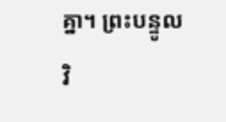គ្នា។ ព្រះបន្ទូលវិ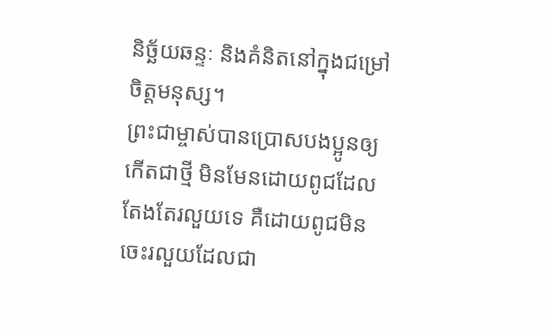និច្ឆ័យឆន្ទៈ និងគំនិតនៅក្នុងជម្រៅចិត្តមនុស្ស។
ព្រះជាម្ចាស់បានប្រោសបងប្អូនឲ្យកើតជាថ្មី មិនមែនដោយពូជដែលតែងតែរលួយទេ គឺដោយពូជមិនចេះរលួយដែលជា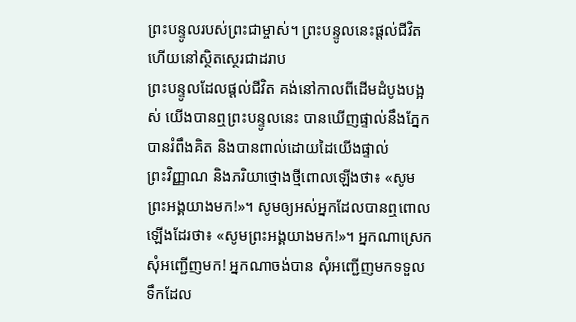ព្រះបន្ទូលរបស់ព្រះជាម្ចាស់។ ព្រះបន្ទូលនេះផ្ដល់ជីវិត ហើយនៅស្ថិតស្ថេរជាដរាប
ព្រះបន្ទូលដែលផ្ដល់ជីវិត គង់នៅកាលពីដើមដំបូងបង្អស់ យើងបានឮព្រះបន្ទូលនេះ បានឃើញផ្ទាល់នឹងភ្នែក បានរំពឹងគិត និងបានពាល់ដោយដៃយើងផ្ទាល់
ព្រះវិញ្ញាណ និងភរិយាថ្មោងថ្មីពោលឡើងថា៖ «សូមព្រះអង្គយាងមក!»។ សូមឲ្យអស់អ្នកដែលបានឮពោលឡើងដែរថា៖ «សូមព្រះអង្គយាងមក!»។ អ្នកណាស្រេក សុំអញ្ជើញមក! អ្នកណាចង់បាន សុំអញ្ជើញមកទទួលទឹកដែល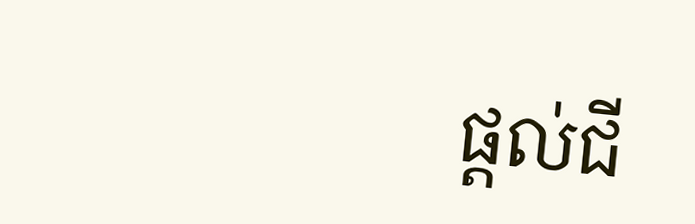ផ្ដល់ជី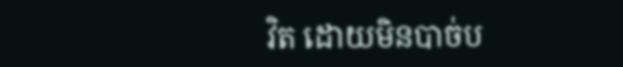វិត ដោយមិនបាច់ប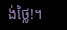ង់ថ្លៃ!។